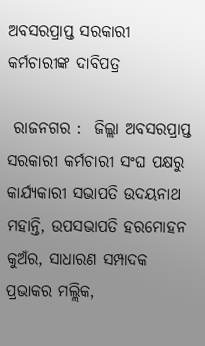ଅବସରପ୍ରାପ୍ତ ସରକାରୀ କର୍ମଚାରୀଙ୍କ ଦାବିପତ୍ର

 ରାଜନଗର :  ଜିଲ୍ଲା ଅବସରପ୍ରାପ୍ତ ସରକାରୀ କର୍ମଚାରୀ ସଂଘ ପକ୍ଷରୁ କାର୍ଯ୍ୟକାରୀ ସଭାପତି ଉଦୟନାଥ ମହାନ୍ତି, ଉପସଭାପତି ହରମୋହନ କୁଅଁର, ସାଧାରଣ ସମ୍ପାଦକ ପ୍ରଭାକର ମଲ୍ଲିକ,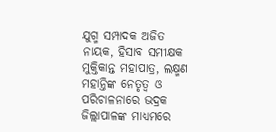ଯୁଗ୍ମ ସମ୍ପାଦକ ଅଜିତ ନାୟକ, ହିସାବ ସମୀକ୍ଷକ ମୁକ୍ତିକାନ୍ତ ମହାପାତ୍ର, ଲକ୍ଷ୍ମଣ ମହାନ୍ତିଙ୍କ ନେତୃତ୍ୱ ଓ ପରିଚାଳନାରେ ଭଦ୍ରକ ଜିଲ୍ଲାପାଳଙ୍କ ମାଧ୍ୟମରେ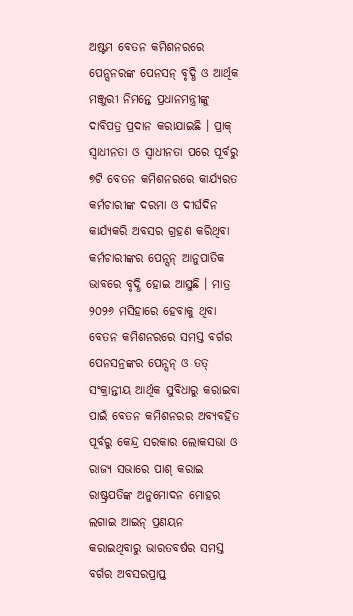ଅଷ୍ଟମ ବେତନ କମିଶନରରେ ପେନ୍ସନରଙ୍କ ପେନସନ୍ ବୃଦ୍ଧି ଓ ଆର୍ଥିକ ମଞ୍ଜୁରୀ ନିମନ୍ତେ ପ୍ରଧାନମନ୍ତ୍ରୀଙ୍କୁ ଦାବିପତ୍ର ପ୍ରଦାନ କରାଯାଇଛି । ପ୍ରାକ୍ ସ୍ୱାଧୀନତା ଓ ସ୍ୱାଧୀନତା ପରେ ପୂର୍ବରୁ ୭ଟି ବେତନ କମିଶନରରେ କାର୍ଯ୍ୟରତ କର୍ମଚାରୀଙ୍କ ଦରମା ଓ ଦୀର୍ଘଦିନ କାର୍ଯ୍ୟକରି ଅବସର ଗ୍ରହଣ କରିଥିବା କର୍ମଚାରୀଙ୍କର ପେନ୍ସନ୍ ଆନୁପାତିକ ଭାବରେ ବୃଦ୍ଧି ହୋଇ ଆସୁଛି । ମାତ୍ର ୨୦୨୬ ମସିହାରେ ହେବାକୁ ଥିବା ବେତନ କମିଶନରରେ ସମସ୍ତ ବର୍ଗର ପେନସନ୍ରଙ୍କର ପେନ୍ସନ୍ ଓ ତତ୍ ସଂକ୍ରାନ୍ତୀୟ ଆର୍ଥିକ ସୁବିଧାରୁ କରାଇବା ପାଇଁ ବେତନ କମିଶନରର ଅବ୍ୟବହିତ ପୂର୍ବରୁ କେନ୍ଦ୍ର ସରକାର ଲୋକସଭା ଓ ରାଜ୍ୟ ସଭାରେ ପାଶ୍ କରାଇ ରାଷ୍ଟ୍ରପତିଙ୍କ ଅନୁମୋଦନ ମୋହର ଲଗାଇ ଆଇନ୍ ପ୍ରଣୟନ କରାଇଥିବାରୁ ଭାରତବର୍ଷର ସମସ୍ତ ବର୍ଗର ଅବସରପ୍ରାପ୍ତ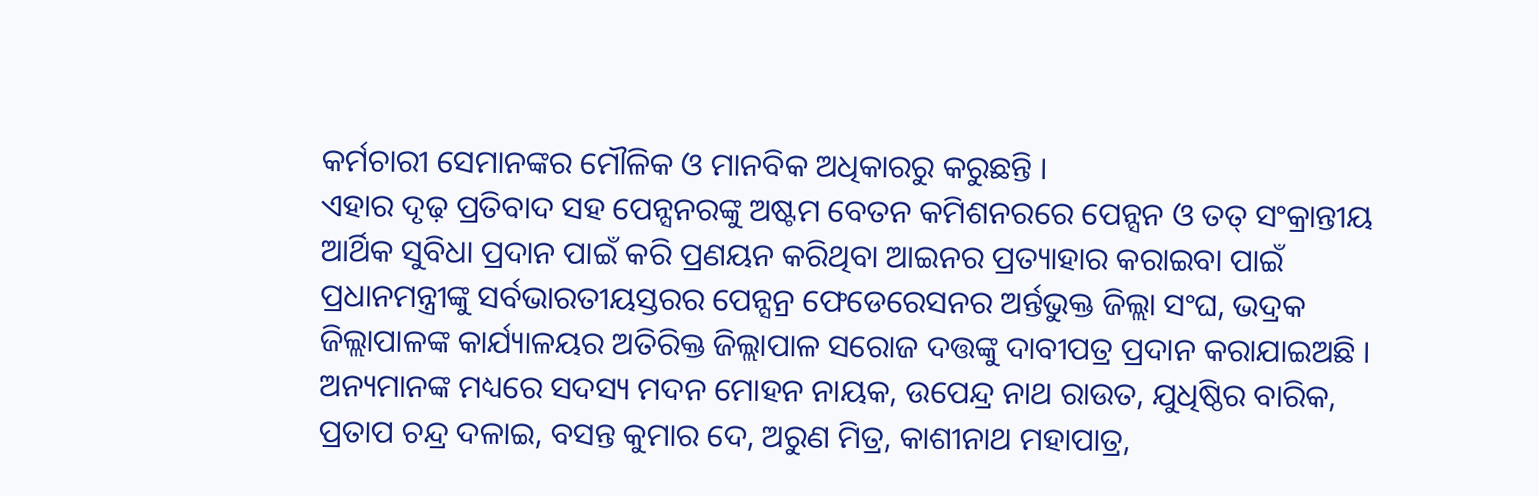କର୍ମଚାରୀ ସେମାନଙ୍କର ମୌଳିକ ଓ ମାନବିକ ଅଧିକାରରୁ କରୁଛନ୍ତି ।
ଏହାର ଦୃଢ଼ ପ୍ରତିବାଦ ସହ ପେନ୍ସନରଙ୍କୁ ଅଷ୍ଟମ ବେତନ କମିଶନରରେ ପେନ୍ସନ ଓ ତତ୍ ସଂକ୍ରାନ୍ତୀୟ ଆର୍ଥିକ ସୁବିଧା ପ୍ରଦାନ ପାଇଁ କରି ପ୍ରଣୟନ କରିଥିବା ଆଇନର ପ୍ରତ୍ୟାହାର କରାଇବା ପାଇଁ ପ୍ରଧାନମନ୍ତ୍ରୀଙ୍କୁ ସର୍ବଭାରତୀୟସ୍ତରର ପେନ୍ସନ୍ର ଫେଡେରେସନର ଅର୍ନ୍ତଭୁକ୍ତ ଜିଲ୍ଲା ସଂଘ, ଭଦ୍ରକ ଜିଲ୍ଲାପାଳଙ୍କ କାର୍ଯ୍ୟାଳୟର ଅତିରିକ୍ତ ଜିଲ୍ଲାପାଳ ସରୋଜ ଦତ୍ତଙ୍କୁ ଦାବୀପତ୍ର ପ୍ରଦାନ କରାଯାଇଅଛି । ଅନ୍ୟମାନଙ୍କ ମଧ୍ୟରେ ସଦସ୍ୟ ମଦନ ମୋହନ ନାୟକ, ଉପେନ୍ଦ୍ର ନାଥ ରାଉତ, ଯୁଧିଷ୍ଠିର ବାରିକ, ପ୍ରତାପ ଚନ୍ଦ୍ର ଦଳାଇ, ବସନ୍ତ କୁମାର ଦେ, ଅରୁଣ ମିତ୍ର, କାଶୀନାଥ ମହାପାତ୍ର,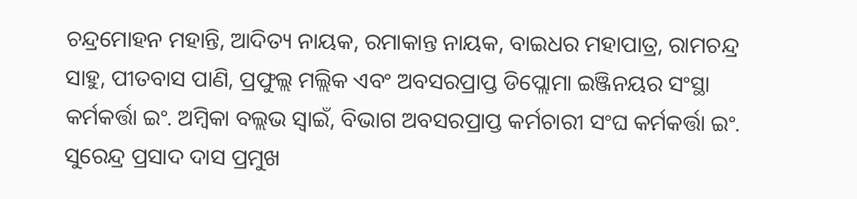ଚନ୍ଦ୍ରମୋହନ ମହାନ୍ତି, ଆଦିତ୍ୟ ନାୟକ, ରମାକାନ୍ତ ନାୟକ, ବାଇଧର ମହାପାତ୍ର, ରାମଚନ୍ଦ୍ର ସାହୁ, ପୀତବାସ ପାଣି, ପ୍ରଫୁଲ୍ଲ ମଲ୍ଲିକ ଏବଂ ଅବସରପ୍ରାପ୍ତ ଡିପ୍ଲୋମା ଇଞ୍ଜିନୟର ସଂସ୍ଥା କର୍ମକର୍ତ୍ତା ଇଂ. ଅମ୍ବିକା ବଲ୍ଲଭ ସ୍ୱାଇଁ, ବିଭାଗ ଅବସରପ୍ରାପ୍ତ କର୍ମଚାରୀ ସଂଘ କର୍ମକର୍ତ୍ତା ଇଂ. ସୁରେନ୍ଦ୍ର ପ୍ରସାଦ ଦାସ ପ୍ରମୁଖ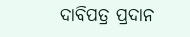ଦାବିପତ୍ର ପ୍ରଦାନ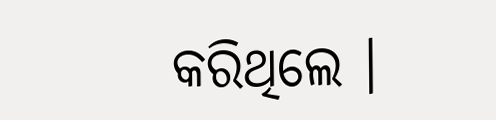କରିଥିଲେ ।